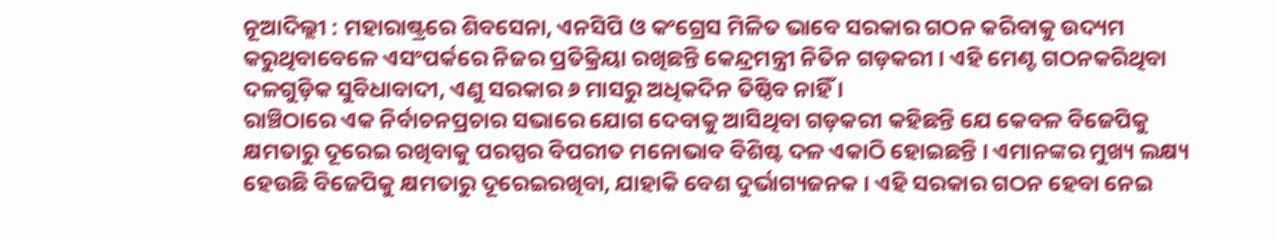ନୂଆଦିଲ୍ଲୀ : ମହାରାଷ୍ଟ୍ରରେ ଶିବସେନା, ଏନସିପି ଓ କଂଗ୍ରେସ ମିଳିତ ଭାବେ ସରକାର ଗଠନ କରିବାକୁ ଉଦ୍ୟମ କରୁଥିବାବେଳେ ଏସଂପର୍କରେ ନିଜର ପ୍ରତିକ୍ରିୟା ରଖିଛନ୍ତି କେନ୍ଦ୍ରମନ୍ତ୍ରୀ ନିତିନ ଗଡ଼କରୀ । ଏହି ମେଣ୍ଟ ଗଠନକରିଥିବା ଦଳଗୁଡ଼ିକ ସୁବିଧାବାଦୀ, ଏଣୁ ସରକାର ୬ ମାସରୁ ଅଧିକଦିନ ତିଷ୍ଠିବ ନାହିଁ ।
ରାଞ୍ଚିଠାରେ ଏକ ନିର୍ବାଚନପ୍ରଚାର ସଭାରେ ଯୋଗ ଦେବାକୁ ଆସିଥିବା ଗଡ଼କରୀ କହିଛନ୍ତି ଯେ କେବଳ ବିଜେପିକୁ କ୍ଷମତାରୁ ଦୂରେଇ ରଖିବାକୁ ପରସ୍ପର ବିପରୀତ ମନୋଭାବ ବିଶିଷ୍ଟ ଦଳ ଏକାଠି ହୋଇଛନ୍ତି । ଏମାନଙ୍କର ମୁଖ୍ୟ ଲକ୍ଷ୍ୟ ହେଉଛି ବିଜେପିକୁ କ୍ଷମତାରୁ ଦୂରେଇରଖିବା, ଯାହାକି ବେଶ ଦୁର୍ଭାଗ୍ୟଜନକ । ଏହି ସରକାର ଗଠନ ହେବା ନେଇ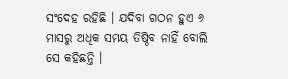ସଂଦେହ ରହିଛି । ଯଦିବା ଗଠନ ହୁଏ ୬ ମାସରୁ ଅଧିକ ସମୟ ତିଷ୍ଠିବ ନାହିଁ ବୋଲି ସେ କହିଛନ୍ତି ।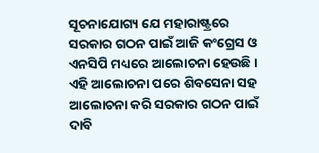ସୂଚନାଯୋଗ୍ୟ ଯେ ମହାରାଷ୍ଟ୍ରରେ ସରକାର ଗଠନ ପାଇଁ ଆଜି କଂଗ୍ରେସ ଓ ଏନସିପି ମଧ୍ୟରେ ଆଲୋଚନା ହେଉଛି । ଏହି ଆଲୋଚନା ପରେ ଶିବସେନା ସହ ଆଲୋଚନା କରି ସରକାର ଗଠନ ପାଇଁ ଦାବି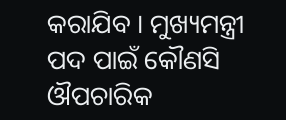କରାଯିବ । ମୁଖ୍ୟମନ୍ତ୍ରୀ ପଦ ପାଇଁ କୌଣସି ଔପଚାରିକ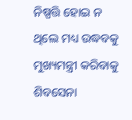ନିଷ୍ପତ୍ତି ହୋଇ ନ ଥିଲେ ମଧ୍ୟ ଉଦ୍ଧବକୁ ମୁଖ୍ୟମନ୍ତ୍ରୀ କରିବାକୁ ଶିବସେନା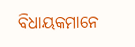ବିଧାୟକମାନେ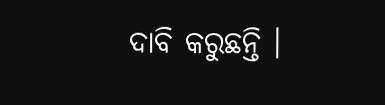ଦାବି କରୁଛନ୍ତି ।